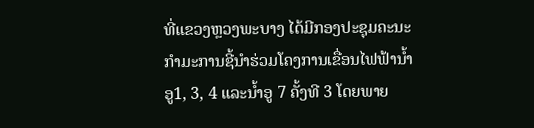ທີ່ແຂວງຫຼວງພະບາງ ໄດ້ມີກອງປະຊຸມຄະນະກຳມະການຊີ້ນຳຮ່ວມໂຄງການເຂື່ອນໄຟຟ້ານໍ້າອູ1, 3, 4 ແລະນໍ້າອູ 7 ຄັ້ງທີ 3 ໂດຍພາຍ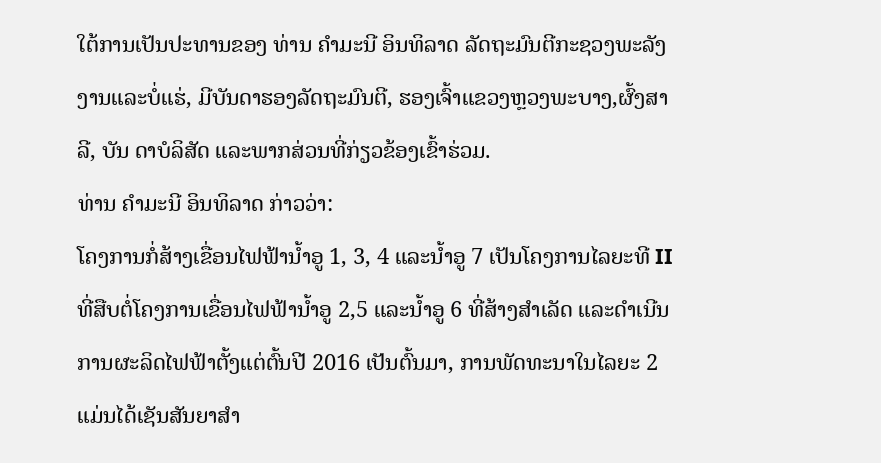ໃຕ້ການເປັນປະທານຂອງ ທ່ານ ຄຳມະນີ ອິນທິລາດ ລັດຖະມົນຕີກະຊວງພະລັງງານແລະບໍ່ແຮ່, ມີບັນດາຮອງລັດຖະມົນຕີ, ຮອງເຈົ້າແຂວງຫຼວງພະບາງ,ຜົ້ງສາລີ, ບັນ ດາບໍລິສັດ ແລະພາກສ່ວນທີ່ກ່ຽວຂ້ອງເຂົ້າຮ່ວມ.
ທ່ານ ຄຳມະນີ ອິນທິລາດ ກ່າວວ່າ:
ໂຄງການກໍ່ສ້າງເຂື່ອນໄຟຟ້ານໍ້າອູ 1, 3, 4 ແລະນໍ້າອູ 7 ເປັນໂຄງການໄລຍະທີ II ທີ່ສືບຕໍ່ໂຄງການເຂື່ອນໄຟຟ້ານໍ້າອູ 2,5 ແລະນໍ້າອູ 6 ທີ່ສ້າງສຳເລັດ ແລະດຳເນີນການຜະລິດໄຟຟ້າຕັ້ງແຕ່ຕົ້ນປີ 2016 ເປັນຕົ້ນມາ, ການພັດທະນາໃນໄລຍະ 2 ແມ່ນໄດ້ເຊັນສັນຍາສຳ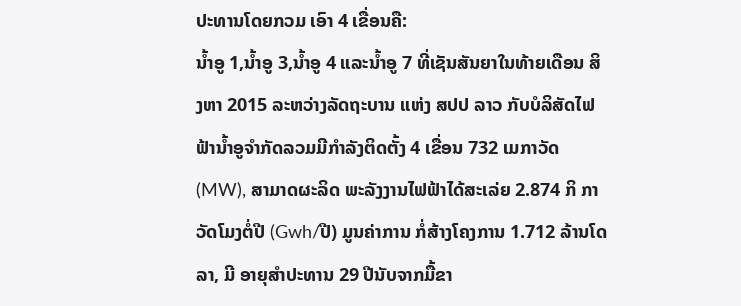ປະທານໂດຍກວມ ເອົາ 4 ເຂື່ອນຄື:
ນໍ້າອູ 1,ນໍ້າອູ 3,ນໍ້າອູ 4 ແລະນໍ້າອູ 7 ທີ່ເຊັນສັນຍາໃນທ້າຍເດືອນ ສິງຫາ 2015 ລະຫວ່າງລັດຖະບານ ແຫ່ງ ສປປ ລາວ ກັບບໍລິສັດໄຟຟ້ານ້ຳອູຈຳກັດລວມມີກຳລັງຕິດຕັ້ງ 4 ເຂື່ອນ 732 ເມກາວັດ (MW), ສາມາດຜະລິດ ພະລັງງານໄຟຟ້າໄດ້ສະເລ່ຍ 2.874 ກິ ກາວັດໂມງຕໍ່ປີ (Gwh/ປີ) ມູນຄ່າການ ກໍ່ສ້າງໂຄງການ 1.712 ລ້ານໂດລາ, ມີ ອາຍຸສຳປະທານ 29 ປີນັບຈາກມື້ຂາ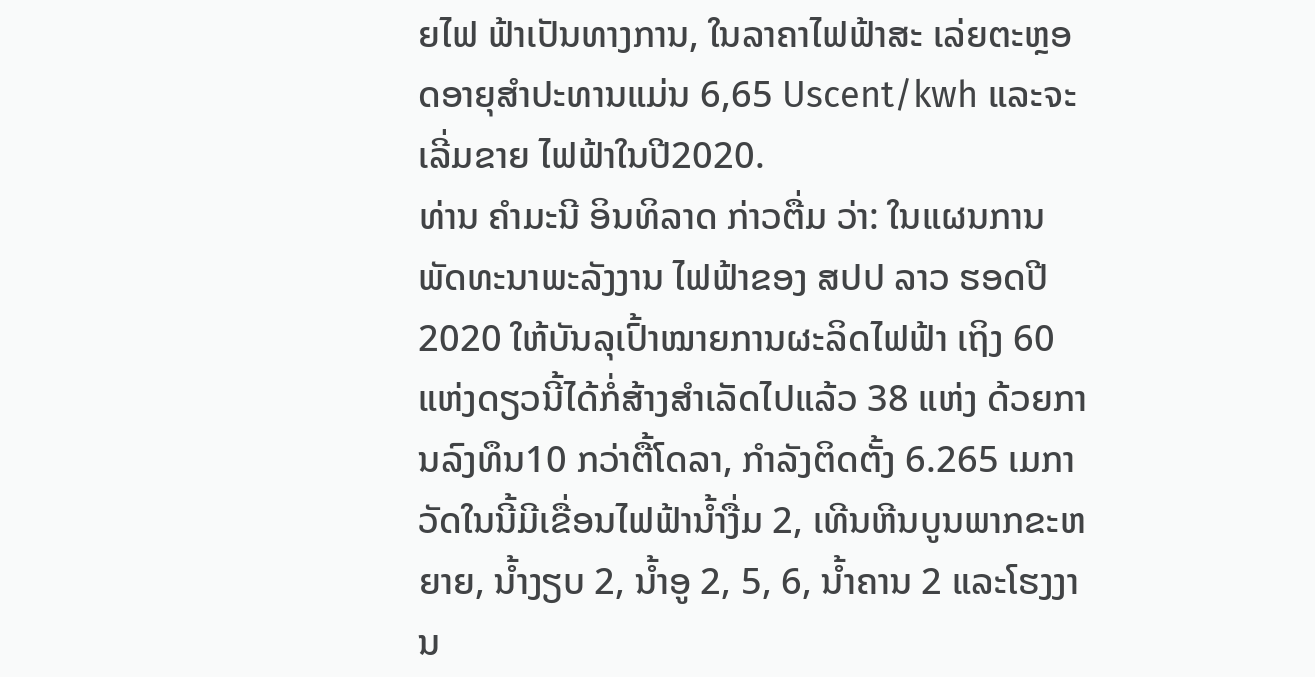ຍໄຟ ຟ້າເປັນທາງການ, ໃນລາຄາໄຟຟ້າສະ ເລ່ຍຕະຫຼອດອາຍຸສຳປະທານແມ່ນ 6,65 Uscent/kwh ແລະຈະເລີ່ມຂາຍ ໄຟຟ້າໃນປີ2020.
ທ່ານ ຄຳມະນີ ອິນທິລາດ ກ່າວຕື່ມ ວ່າ: ໃນແຜນການພັດທະນາພະລັງງານ ໄຟຟ້າຂອງ ສປປ ລາວ ຮອດປີ 2020 ໃຫ້ບັນລຸເປົ້າໝາຍການຜະລິດໄຟຟ້າ ເຖິງ 60 ແຫ່ງດຽວນີ້ໄດ້ກໍ່ສ້າງສຳເລັດໄປແລ້ວ 38 ແຫ່ງ ດ້ວຍການລົງທຶນ10 ກວ່າຕື້ໂດລາ, ກຳລັງຕິດຕັ້ງ 6.265 ເມກາວັດໃນນີ້ມີເຂື່ອນໄຟຟ້ານ້ຳງື່ມ 2, ເທີນຫີນບູນພາກຂະຫຍາຍ, ນໍ້າງຽບ 2, ນໍ້າອູ 2, 5, 6, ນໍ້າຄານ 2 ແລະໂຮງງານ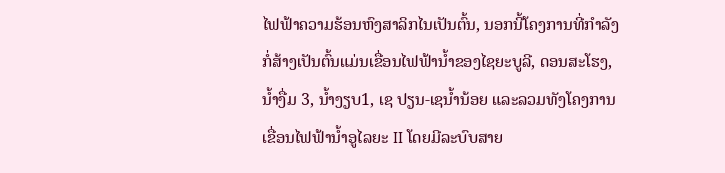ໄຟຟ້າຄວາມຮ້ອນຫົງສາລິກໄນເປັນຕົ້ນ, ນອກນີ້ໂຄງການທີ່ກຳລັງກໍ່ສ້າງເປັນຕົ້ນແມ່ນເຂື່ອນໄຟຟ້ານໍ້າຂອງໄຊຍະບູລີ, ດອນສະໂຮງ, ນໍ້າງື່ມ 3, ນໍ້າງຽບ1, ເຊ ປຽນ-ເຊນໍ້ານ້ອຍ ແລະລວມທັງໂຄງການ ເຂື່ອນໄຟຟ້ານໍ້າອູໄລຍະ II ໂດຍມີລະບົບສາຍ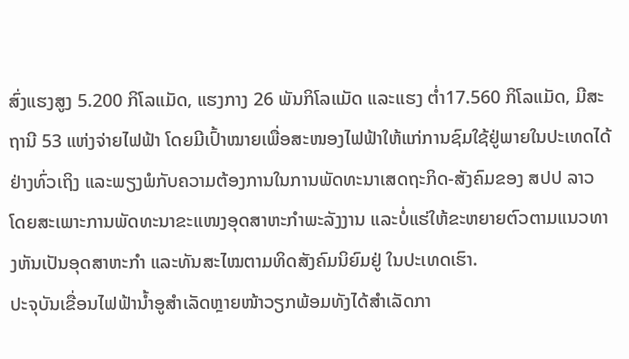ສົ່ງແຮງສູງ 5.200 ກິໂລແມັດ, ແຮງກາງ 26 ພັນກິໂລແມັດ ແລະແຮງ ຕໍ່າ17.560 ກິໂລແມັດ, ມີສະຖານີ 53 ແຫ່ງຈ່າຍໄຟຟ້າ ໂດຍມີເປົ້າໝາຍເພື່ອສະໜອງໄຟຟ້າໃຫ້ແກ່ການຊົມໃຊ້ຢູ່ພາຍໃນປະເທດໄດ້ຢ່າງທົ່ວເຖິງ ແລະພຽງພໍກັບຄວາມຕ້ອງການໃນການພັດທະນາເສດຖະກິດ-ສັງຄົມຂອງ ສປປ ລາວ ໂດຍສະເພາະການພັດທະນາຂະແໜງອຸດສາຫະກຳພະລັງງານ ແລະບໍ່ແຮ່ໃຫ້ຂະຫຍາຍຕົວຕາມແນວທາງຫັນເປັນອຸດສາຫະກຳ ແລະທັນສະໄໝຕາມທິດສັງຄົມນິຍົມຢູ່ ໃນປະເທດເຮົາ.
ປະຈຸບັນເຂື່ອນໄຟຟ້ານໍ້າອູສຳເລັດຫຼາຍໜ້າວຽກພ້ອມທັງໄດ້ສຳເລັດກາ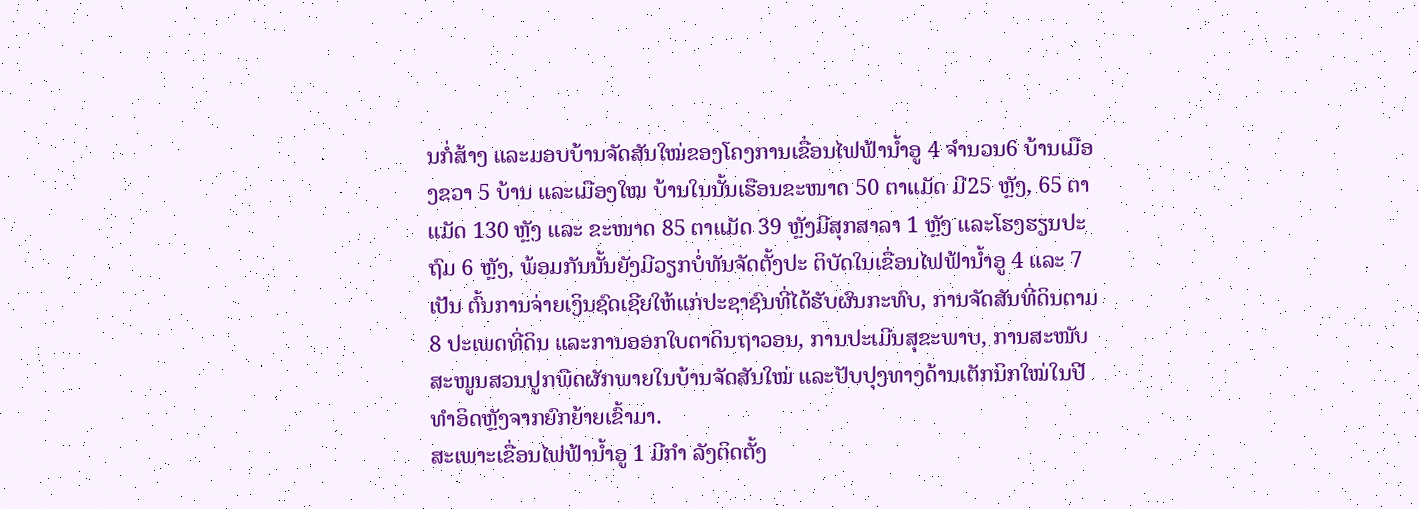ນກໍ່ສ້າງ ແລະມອບບ້ານຈັດສັນໃໝ່ຂອງໂຄງການເຂື່ອນໄຟຟ້ານໍ້າອູ 4 ຈຳນວນ6 ບ້ານເມືອງຂວາ 5 ບ້ານ ແລະເມືອງໃໝ ບ້ານໃນນັ້ນເຮືອນຂະໜາດ 50 ຕາແມັດ ມີ25 ຫຼັງ, 65 ຕາແມັດ 130 ຫຼັງ ແລະ ຂະໜາດ 85 ຕາແມັດ 39 ຫຼັງມີສຸກສາລາ 1 ຫຼັງ ແລະໂຮງຮຽນປະຖົມ 6 ຫຼັງ, ພ້ອມກັນນັ້ນຍັງມີວຽກບໍ່ທັນຈັດຕັ້ງປະ ຕິບັດໃນເຂື່ອນໄຟຟ້ານໍ້າອູ 4 ແລະ 7 ເປັນ ຕົ້ນການຈ່າຍເງິນຊົດເຊີຍໃຫ້ແກ່ປະຊາຊົນທີ່ໄດ້ຮັບຜົນກະທົບ, ການຈັດສັນທີ່ດິນຕາມ 8 ປະເພດທີ່ດິນ ແລະການອອກໃບຕາດິນຖາວອນ, ການປະເມີນສຸຂະພາບ, ການສະໜັບສະໜູນສວນປູກພືດຜັກພາຍໃນບ້ານຈັດສັນໃໝ່ ແລະປັບປຸງທາງດ້ານເຕັກນິກໃໝ່ໃນປີທຳອິດຫຼັງຈາກຍົກຍ້າຍເຂົ້າມາ.
ສະເພາະເຂື່ອນໄຟຟ້ານໍ້າອູ 1 ມີກຳ ລັງຕິດຕັ້ງ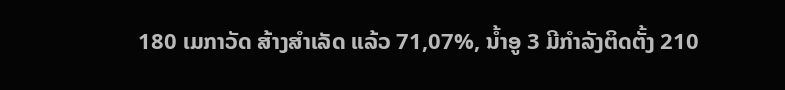180 ເມກາວັດ ສ້າງສຳເລັດ ແລ້ວ 71,07%, ນໍ້າອູ 3 ມີກຳລັງຕິດຕັ້ງ 210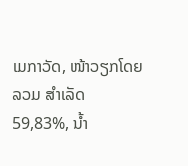ເມກາວັດ, ໜ້າວຽກໂດຍລວມ ສຳເລັດ 59,83%, ນໍ້າ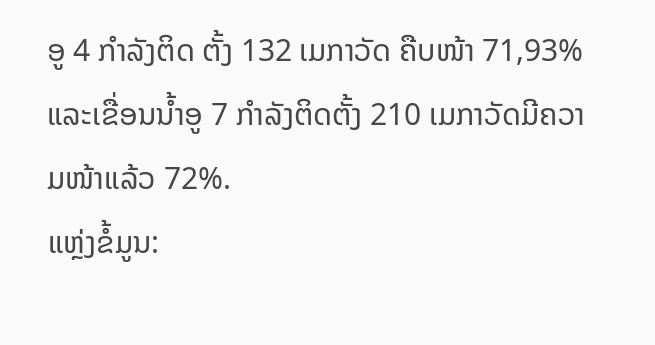ອູ 4 ກຳລັງຕິດ ຕັ້ງ 132 ເມກາວັດ ຄືບໜ້າ 71,93% ແລະເຂື່ອນນໍ້າອູ 7 ກຳລັງຕິດຕັ້ງ 210 ເມກາວັດມີຄວາມໜ້າແລ້ວ 72%.
ແຫຼ່ງຂໍ້ມູນ: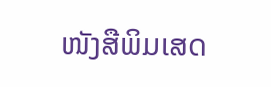ໜັງສືພິມເສດ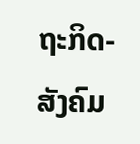ຖະກິດ-ສັງຄົມ